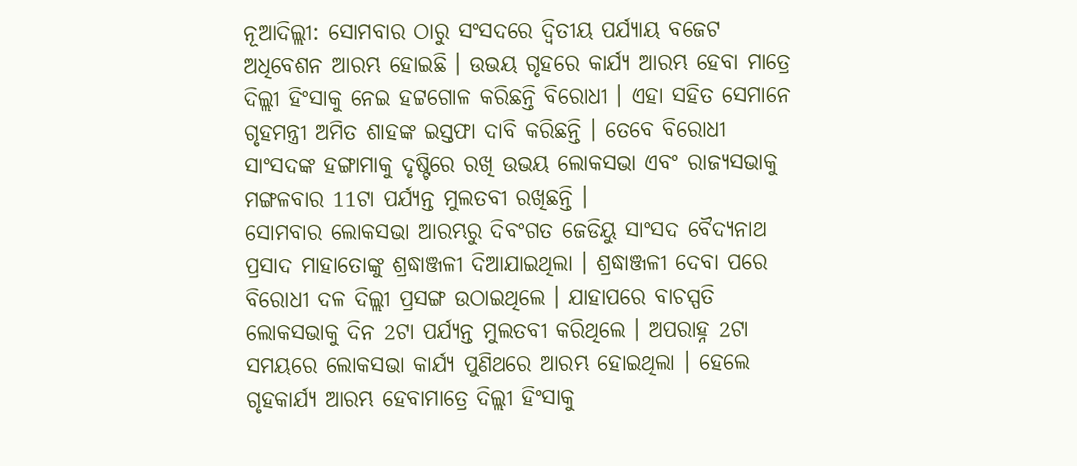ନୂଆଦିଲ୍ଲୀ: ସୋମବାର ଠାରୁ ସଂସଦରେ ଦ୍ବିତୀୟ ପର୍ଯ୍ୟାୟ ବଜେଟ ଅଧିବେଶନ ଆରମ୍ଭ ହୋଇଛି । ଉଭୟ ଗୃହରେ କାର୍ଯ୍ୟ ଆରମ୍ଭ ହେବା ମାତ୍ରେ ଦିଲ୍ଲୀ ହିଂସାକୁ ନେଇ ହଟ୍ଟଗୋଳ କରିଛନ୍ତି ବିରୋଧୀ । ଏହା ସହିତ ସେମାନେ ଗୃହମନ୍ତ୍ରୀ ଅମିତ ଶାହଙ୍କ ଇସ୍ତଫା ଦାବି କରିଛନ୍ତି । ତେବେ ବିରୋଧୀ ସାଂସଦଙ୍କ ହଙ୍ଗାମାକୁ ଦୃଷ୍ଟିରେ ରଖି ଉଭୟ ଲୋକସଭା ଏବଂ ରାଜ୍ୟସଭାକୁ ମଙ୍ଗଳବାର 11ଟା ପର୍ଯ୍ୟନ୍ତ ମୁଲତବୀ ରଖିଛନ୍ତି ।
ସୋମବାର ଲୋକସଭା ଆରମ୍ଭରୁ ଦିବଂଗତ ଜେଡିୟୁ ସାଂସଦ ବୈଦ୍ୟନାଥ ପ୍ରସାଦ ମାହାତୋଙ୍କୁ ଶ୍ରଦ୍ଧାଞ୍ଜଳୀ ଦିଆଯାଇଥିଲା । ଶ୍ରଦ୍ଧାଞ୍ଜଳୀ ଦେବା ପରେ ବିରୋଧୀ ଦଳ ଦିଲ୍ଲୀ ପ୍ରସଙ୍ଗ ଉଠାଇଥିଲେ । ଯାହାପରେ ବାଚସ୍ପତି ଲୋକସଭାକୁ ଦିନ 2ଟା ପର୍ଯ୍ୟନ୍ତ ମୁଲତବୀ କରିଥିଲେ । ଅପରାହ୍ନ 2ଟା ସମୟରେ ଲୋକସଭା କାର୍ଯ୍ୟ ପୁଣିଥରେ ଆରମ୍ଭ ହୋଇଥିଲା । ହେଲେ ଗୃହକାର୍ଯ୍ୟ ଆରମ୍ଭ ହେବାମାତ୍ରେ ଦିଲ୍ଲୀ ହିଂସାକୁ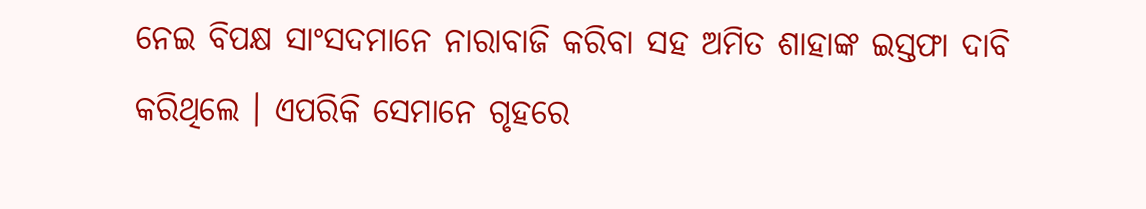ନେଇ ବିପକ୍ଷ ସାଂସଦମାନେ ନାରାବାଜି କରିବା ସହ ଅମିତ ଶାହାଙ୍କ ଇସ୍ତଫା ଦାବି କରିଥିଲେ । ଏପରିକି ସେମାନେ ଗୃହରେ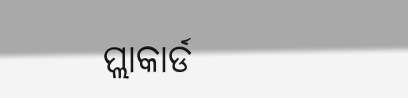ପ୍ଲାକାର୍ଡ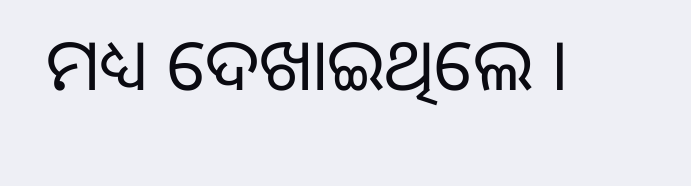ମଧ୍ୟ ଦେଖାଇଥିଲେ ।